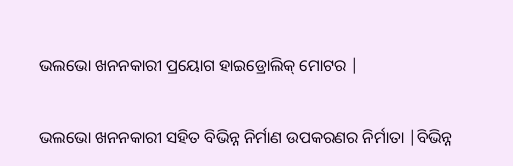ଭଲଭୋ ଖନନକାରୀ ପ୍ରୟୋଗ ହାଇଡ୍ରୋଲିକ୍ ମୋଟର |

ଭଲଭୋ ଖନନକାରୀ ସହିତ ବିଭିନ୍ନ ନିର୍ମାଣ ଉପକରଣର ନିର୍ମାତା |ବିଭିନ୍ନ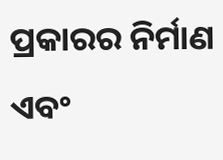ପ୍ରକାରର ନିର୍ମାଣ ଏବଂ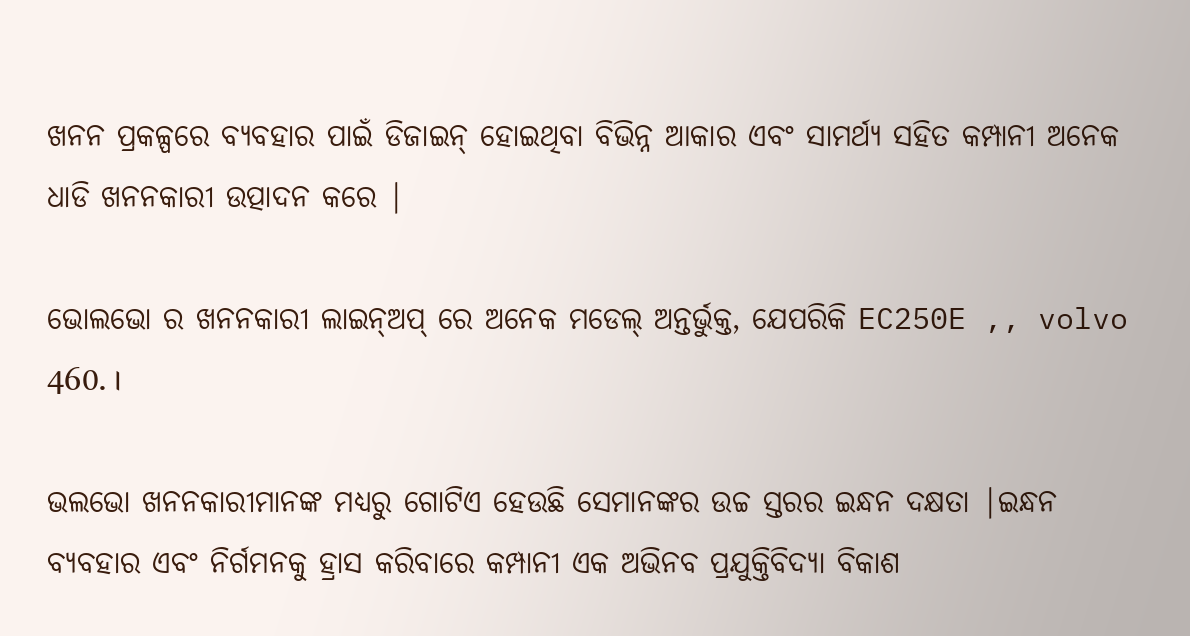ଖନନ ପ୍ରକଳ୍ପରେ ବ୍ୟବହାର ପାଇଁ ଡିଜାଇନ୍ ହୋଇଥିବା ବିଭିନ୍ନ ଆକାର ଏବଂ ସାମର୍ଥ୍ୟ ସହିତ କମ୍ପାନୀ ଅନେକ ଧାଡି ଖନନକାରୀ ଉତ୍ପାଦନ କରେ |

ଭୋଲଭୋ ର ଖନନକାରୀ ଲାଇନ୍ଅପ୍ ରେ ଅନେକ ମଡେଲ୍ ଅନ୍ତର୍ଭୁକ୍ତ, ଯେପରିକି EC250E ,, volvo 460. ।

ଭଲଭୋ ଖନନକାରୀମାନଙ୍କ ମଧ୍ୟରୁ ଗୋଟିଏ ହେଉଛି ସେମାନଙ୍କର ଉଚ୍ଚ ସ୍ତରର ଇନ୍ଧନ ଦକ୍ଷତା |ଇନ୍ଧନ ବ୍ୟବହାର ଏବଂ ନିର୍ଗମନକୁ ହ୍ରାସ କରିବାରେ କମ୍ପାନୀ ଏକ ଅଭିନବ ପ୍ରଯୁକ୍ତିବିଦ୍ୟା ବିକାଶ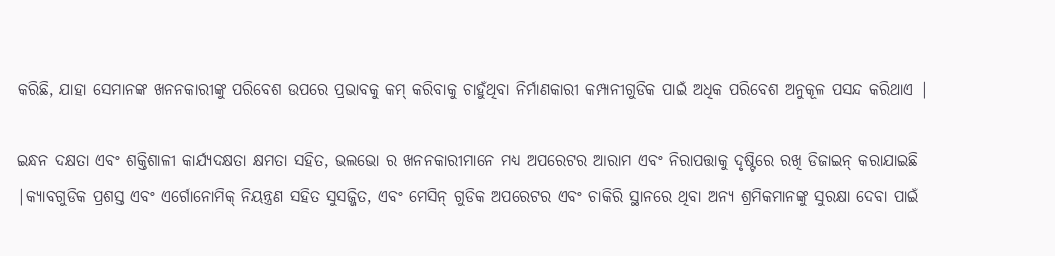କରିଛି, ଯାହା ସେମାନଙ୍କ ଖନନକାରୀଙ୍କୁ ପରିବେଶ ଉପରେ ପ୍ରଭାବକୁ କମ୍ କରିବାକୁ ଚାହୁଁଥିବା ନିର୍ମାଣକାରୀ କମ୍ପାନୀଗୁଡିକ ପାଇଁ ଅଧିକ ପରିବେଶ ଅନୁକୂଳ ପସନ୍ଦ କରିଥାଏ |

ଇନ୍ଧନ ଦକ୍ଷତା ଏବଂ ଶକ୍ତିଶାଳୀ କାର୍ଯ୍ୟଦକ୍ଷତା କ୍ଷମତା ସହିତ, ଭଲଭୋ ର ଖନନକାରୀମାନେ ମଧ୍ୟ ଅପରେଟର ଆରାମ ଏବଂ ନିରାପତ୍ତାକୁ ଦୃଷ୍ଟିରେ ରଖି ଡିଜାଇନ୍ କରାଯାଇଛି |କ୍ୟାବଗୁଡିକ ପ୍ରଶସ୍ତ ଏବଂ ଏର୍ଗୋନୋମିକ୍ ନିୟନ୍ତ୍ରଣ ସହିତ ସୁସଜ୍ଜିତ, ଏବଂ ମେସିନ୍ ଗୁଡିକ ଅପରେଟର ଏବଂ ଚାକିରି ସ୍ଥାନରେ ଥିବା ଅନ୍ୟ ଶ୍ରମିକମାନଙ୍କୁ ସୁରକ୍ଷା ଦେବା ପାଇଁ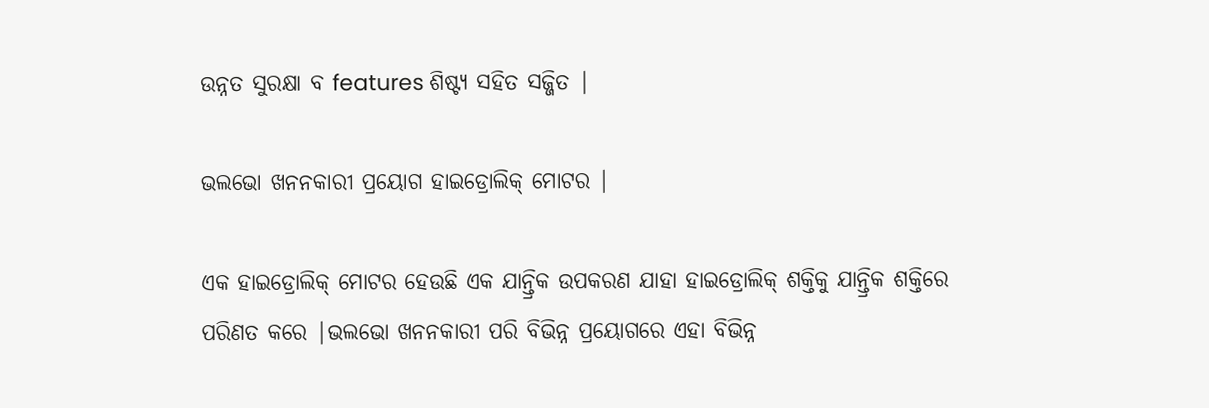ଉନ୍ନତ ସୁରକ୍ଷା ବ features ଶିଷ୍ଟ୍ୟ ସହିତ ସଜ୍ଜିତ |

ଭଲଭୋ ଖନନକାରୀ ପ୍ରୟୋଗ ହାଇଡ୍ରୋଲିକ୍ ମୋଟର |

ଏକ ହାଇଡ୍ରୋଲିକ୍ ମୋଟର ହେଉଛି ଏକ ଯାନ୍ତ୍ରିକ ଉପକରଣ ଯାହା ହାଇଡ୍ରୋଲିକ୍ ଶକ୍ତିକୁ ଯାନ୍ତ୍ରିକ ଶକ୍ତିରେ ପରିଣତ କରେ |ଭଲଭୋ ଖନନକାରୀ ପରି ବିଭିନ୍ନ ପ୍ରୟୋଗରେ ଏହା ବିଭିନ୍ନ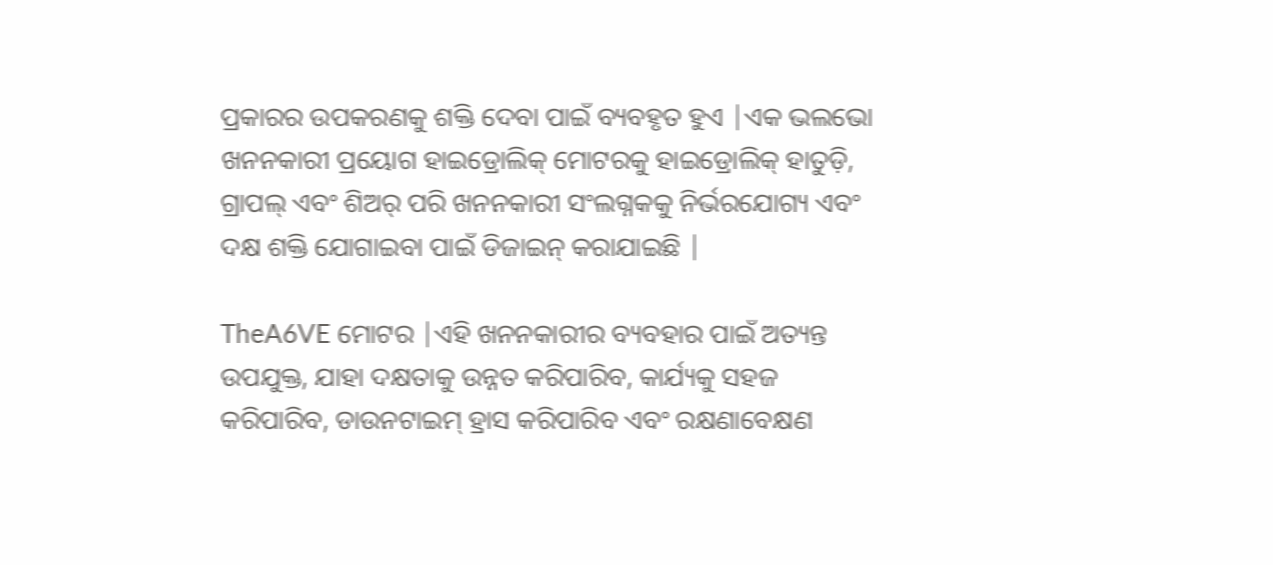ପ୍ରକାରର ଉପକରଣକୁ ଶକ୍ତି ଦେବା ପାଇଁ ବ୍ୟବହୃତ ହୁଏ |ଏକ ଭଲଭୋ ଖନନକାରୀ ପ୍ରୟୋଗ ହାଇଡ୍ରୋଲିକ୍ ମୋଟରକୁ ହାଇଡ୍ରୋଲିକ୍ ହାତୁଡ଼ି, ଗ୍ରାପଲ୍ ଏବଂ ଶିଅର୍ ପରି ଖନନକାରୀ ସଂଲଗ୍ନକକୁ ନିର୍ଭରଯୋଗ୍ୟ ଏବଂ ଦକ୍ଷ ଶକ୍ତି ଯୋଗାଇବା ପାଇଁ ଡିଜାଇନ୍ କରାଯାଇଛି |

TheA6VE ମୋଟର |ଏହି ଖନନକାରୀର ବ୍ୟବହାର ପାଇଁ ଅତ୍ୟନ୍ତ ଉପଯୁକ୍ତ, ଯାହା ଦକ୍ଷତାକୁ ଉନ୍ନତ କରିପାରିବ, କାର୍ଯ୍ୟକୁ ସହଜ କରିପାରିବ, ଡାଉନଟାଇମ୍ ହ୍ରାସ କରିପାରିବ ଏବଂ ରକ୍ଷଣାବେକ୍ଷଣ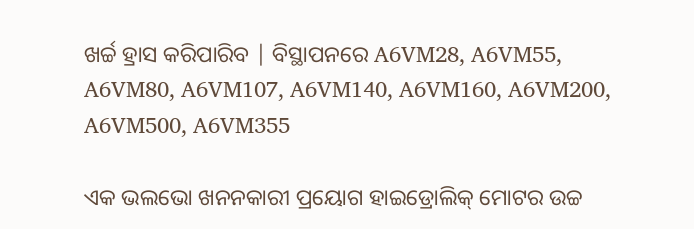ଖର୍ଚ୍ଚ ହ୍ରାସ କରିପାରିବ | ବିସ୍ଥାପନରେ A6VM28, A6VM55, A6VM80, A6VM107, A6VM140, A6VM160, A6VM200, A6VM500, A6VM355

ଏକ ଭଲଭୋ ଖନନକାରୀ ପ୍ରୟୋଗ ହାଇଡ୍ରୋଲିକ୍ ମୋଟର ଉଚ୍ଚ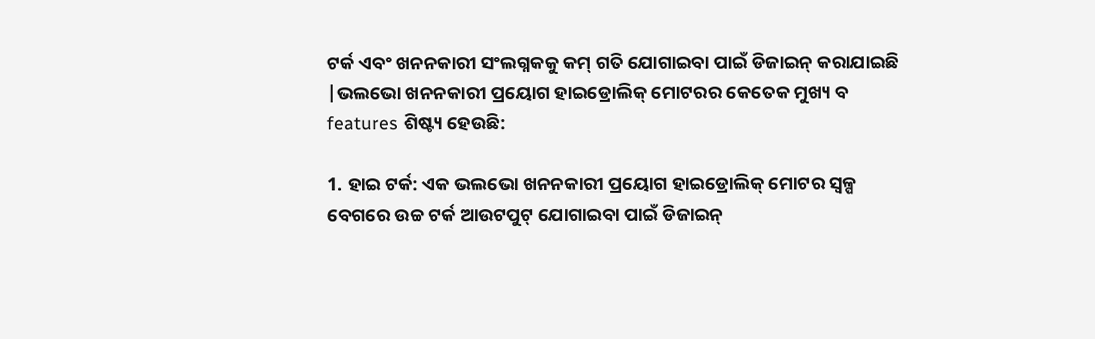ଟର୍କ ଏବଂ ଖନନକାରୀ ସଂଲଗ୍ନକକୁ କମ୍ ଗତି ଯୋଗାଇବା ପାଇଁ ଡିଜାଇନ୍ କରାଯାଇଛି |ଭଲଭୋ ଖନନକାରୀ ପ୍ରୟୋଗ ହାଇଡ୍ରୋଲିକ୍ ମୋଟରର କେତେକ ମୁଖ୍ୟ ବ features ଶିଷ୍ଟ୍ୟ ହେଉଛି:

1. ହାଇ ଟର୍କ: ଏକ ଭଲଭୋ ଖନନକାରୀ ପ୍ରୟୋଗ ହାଇଡ୍ରୋଲିକ୍ ମୋଟର ସ୍ୱଳ୍ପ ବେଗରେ ଉଚ୍ଚ ଟର୍କ ଆଉଟପୁଟ୍ ଯୋଗାଇବା ପାଇଁ ଡିଜାଇନ୍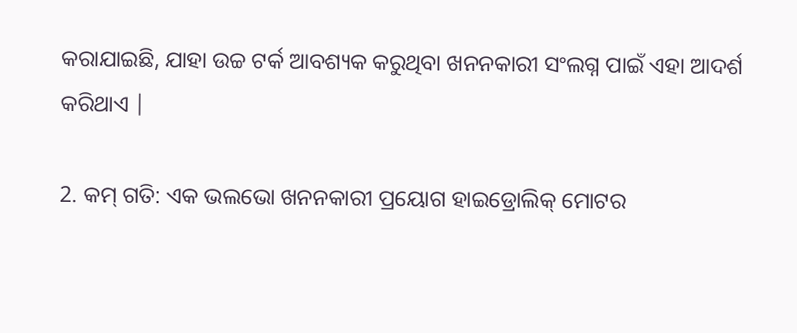କରାଯାଇଛି, ଯାହା ଉଚ୍ଚ ଟର୍କ ଆବଶ୍ୟକ କରୁଥିବା ଖନନକାରୀ ସଂଲଗ୍ନ ପାଇଁ ଏହା ଆଦର୍ଶ କରିଥାଏ |

2. କମ୍ ଗତି: ଏକ ଭଲଭୋ ଖନନକାରୀ ପ୍ରୟୋଗ ହାଇଡ୍ରୋଲିକ୍ ମୋଟର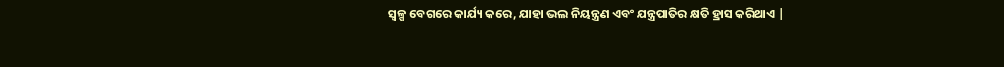ସ୍ୱଳ୍ପ ବେଗରେ କାର୍ଯ୍ୟ କରେ, ଯାହା ଭଲ ନିୟନ୍ତ୍ରଣ ଏବଂ ଯନ୍ତ୍ରପାତିର କ୍ଷତି ହ୍ରାସ କରିଥାଏ |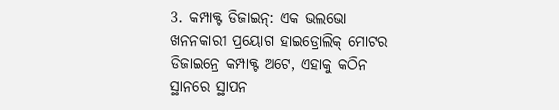3. କମ୍ପାକ୍ଟ ଡିଜାଇନ୍: ଏକ ଭଲଭୋ ଖନନକାରୀ ପ୍ରୟୋଗ ହାଇଡ୍ରୋଲିକ୍ ମୋଟର ଡିଜାଇନ୍ରେ କମ୍ପାକ୍ଟ ଅଟେ, ଏହାକୁ କଠିନ ସ୍ଥାନରେ ସ୍ଥାପନ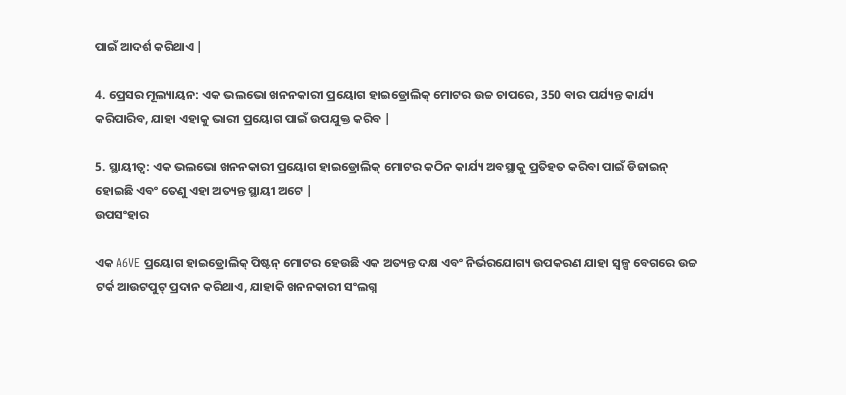ପାଇଁ ଆଦର୍ଶ କରିଥାଏ |

4. ପ୍ରେସର ମୂଲ୍ୟାୟନ: ଏକ ଭଲଭୋ ଖନନକାରୀ ପ୍ରୟୋଗ ହାଇଡ୍ରୋଲିକ୍ ମୋଟର ଉଚ୍ଚ ଚାପରେ, 350 ବାର ପର୍ଯ୍ୟନ୍ତ କାର୍ଯ୍ୟ କରିପାରିବ, ଯାହା ଏହାକୁ ଭାରୀ ପ୍ରୟୋଗ ପାଇଁ ଉପଯୁକ୍ତ କରିବ |

5. ସ୍ଥାୟୀତ୍ୱ: ଏକ ଭଲଭୋ ଖନନକାରୀ ପ୍ରୟୋଗ ହାଇଡ୍ରୋଲିକ୍ ମୋଟର କଠିନ କାର୍ଯ୍ୟ ଅବସ୍ଥାକୁ ପ୍ରତିହତ କରିବା ପାଇଁ ଡିଜାଇନ୍ ହୋଇଛି ଏବଂ ତେଣୁ ଏହା ଅତ୍ୟନ୍ତ ସ୍ଥାୟୀ ଅଟେ |
ଉପସଂହାର

ଏକ A6VE ପ୍ରୟୋଗ ହାଇଡ୍ରୋଲିକ୍ ପିଷ୍ଟନ୍ ମୋଟର ହେଉଛି ଏକ ଅତ୍ୟନ୍ତ ଦକ୍ଷ ଏବଂ ନିର୍ଭରଯୋଗ୍ୟ ଉପକରଣ ଯାହା ସ୍ୱଳ୍ପ ବେଗରେ ଉଚ୍ଚ ଟର୍କ ଆଉଟପୁଟ୍ ପ୍ରଦାନ କରିଥାଏ, ଯାହାକି ଖନନକାରୀ ସଂଲଗ୍ନ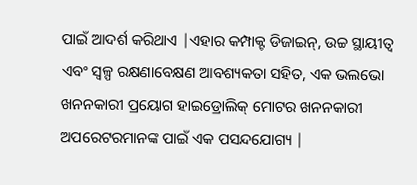ପାଇଁ ଆଦର୍ଶ କରିଥାଏ |ଏହାର କମ୍ପାକ୍ଟ ଡିଜାଇନ୍, ଉଚ୍ଚ ସ୍ଥାୟୀତ୍ୱ ଏବଂ ସ୍ୱଳ୍ପ ରକ୍ଷଣାବେକ୍ଷଣ ଆବଶ୍ୟକତା ସହିତ, ଏକ ଭଲଭୋ ଖନନକାରୀ ପ୍ରୟୋଗ ହାଇଡ୍ରୋଲିକ୍ ମୋଟର ଖନନକାରୀ ଅପରେଟରମାନଙ୍କ ପାଇଁ ଏକ ପସନ୍ଦଯୋଗ୍ୟ |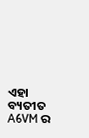ଏହା ବ୍ୟତୀତ A6VM ର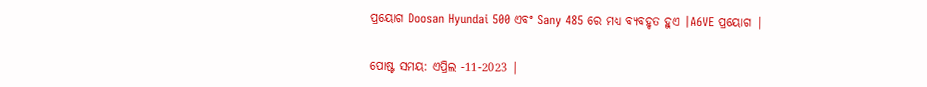ପ୍ରୟୋଗ Doosan Hyundai 500 ଏବଂ Sany 485 ରେ ମଧ୍ୟ ବ୍ୟବହୃତ ହୁଏ |A6VE ପ୍ରୟୋଗ |


ପୋଷ୍ଟ ସମୟ: ଏପ୍ରିଲ -11-2023 |